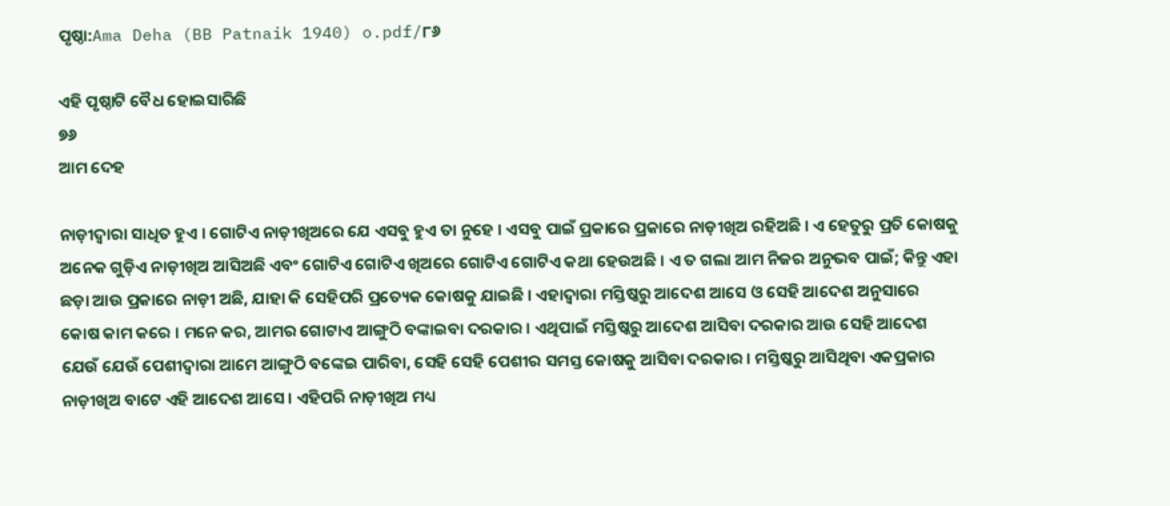ପୃଷ୍ଠା:Ama Deha (BB Patnaik 1940) o.pdf/୮୬

ଏହି ପୃଷ୍ଠାଟି ବୈଧ ହୋଇସାରିଛି
୭୬
ଆମ ଦେହ

ନାଡ଼ୀଦ୍ୱାରା ସାଧିତ ହୁଏ । ଗୋଟିଏ ନାଡ଼ୀଖିଅରେ ଯେ ଏସବୁ ହୁଏ ତା ନୁହେ । ଏସବୁ ପାଇଁ ପ୍ରକାରେ ପ୍ରକାରେ ନାଡ଼ୀଖିଅ ରହିଅଛି । ଏ ହେତୁରୁ ପ୍ରତି କୋଷକୁ ଅନେକ ଗୁଡ଼ିଏ ନାଡ଼ୀଖିଅ ଆସିଅଛି ଏବଂ ଗୋଟିଏ ଗୋଟିଏ ଖିଅରେ ଗୋଟିଏ ଗୋଟିଏ କଥା ହେଉଅଛି । ଏ ତ ଗଲା ଆମ ନିଜର ଅନୁଭବ ପାଇଁ; କିନ୍ତୁ ଏହା ଛଡ଼ା ଆଉ ପ୍ରକାରେ ନାଡ଼ୀ ଅଛି, ଯାହା କି ସେହିପରି ପ୍ରତ୍ୟେକ କୋଷକୁ ଯାଇଛି । ଏହାଦ୍ୱାରା ମସ୍ତିଷ୍କରୁ ଆଦେଶ ଆସେ ଓ ସେହି ଆଦେଶ ଅନୁସାରେ କୋଷ କାମ କରେ । ମନେ କର, ଆମର ଗୋଟାଏ ଆଙ୍ଗୁଠି ବଙ୍କାଇବା ଦରକାର । ଏଥିପାଇଁ ମସ୍ତିଷ୍କରୁ ଆଦେଶ ଆସିବା ଦରକାର ଆଉ ସେହି ଆଦେଶ ଯେଉଁ ଯେଉଁ ପେଶୀଦ୍ୱାରା ଆମେ ଆଙ୍ଗୁଠି ବଙ୍କେଇ ପାରିବା, ସେହି ସେହି ପେଶୀର ସମସ୍ତ କୋଷକୁ ଆସିବା ଦରକାର । ମସ୍ତିଷ୍କରୁ ଆସିଥିବା ଏକପ୍ରକାର ନାଡ଼ୀଖିଅ ବାଟେ ଏହି ଆଦେଶ ଆସେ । ଏହିପରି ନାଡ଼ୀଖିଅ ମଧ୍ୟ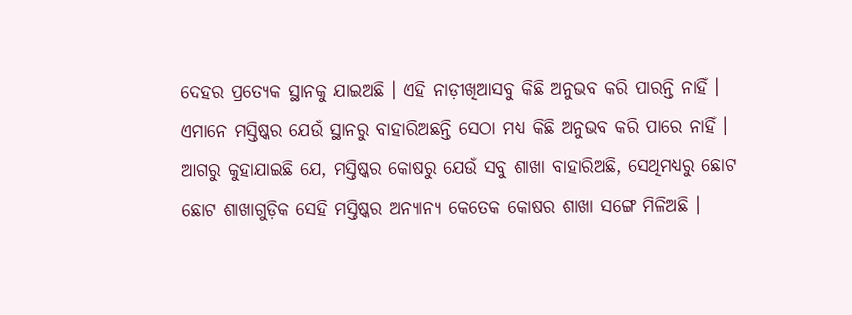ଦେହର ପ୍ରତ୍ୟେକ ସ୍ଥାନକୁ ଯାଇଅଛି । ଏହି ନାଡ଼ୀଖିଆସବୁ କିଛି ଅନୁଭବ କରି ପାରନ୍ତି ନାହିଁ । ଏମାନେ ମସ୍ତିଷ୍କର ଯେଉଁ ସ୍ଥାନରୁ ବାହାରିଅଛନ୍ତି ସେଠା ମଧ୍ୟ କିଛି ଅନୁଭବ କରି ପାରେ ନାହିଁ । ଆଗରୁ କୁହାଯାଇଛି ଯେ, ମସ୍ତିଷ୍କର କୋଷରୁ ଯେଉଁ ସବୁ ଶାଖା ବାହାରିଅଛି, ସେଥିମଧ୍ୟରୁ ଛୋଟ ଛୋଟ ଶାଖାଗୁଡ଼ିକ ସେହି ମସ୍ତିଷ୍କର ଅନ୍ୟାନ୍ୟ କେତେକ କୋଷର ଶାଖା ସଙ୍ଗେ ମିଳିଅଛି ।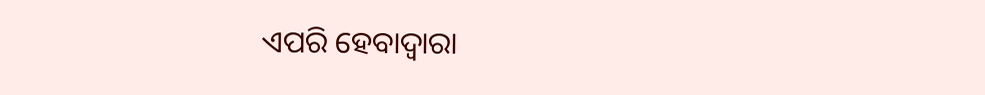ଏପରି ହେବାଦ୍ୱାରା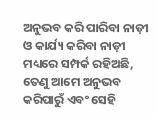ଅନୁଭବ କରି ପାରିବା ନାଡ଼ୀ ଓ କାର୍ଯ୍ୟ କରିବା ନାଡ଼ୀ ମଧ୍ୟରେ ସମ୍ପର୍କ ରହିଅଛି, ତେଣୁ ଆମେ ଅନୁଭବ କରିପାରୁଁ ଏବଂ ସେହି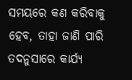ସମୟରେ କଣ କରିବାକୁ ହେବ, ତାହା ଜାଣି ପାରି ତଦନୁସାରେ କାର୍ଯ୍ୟ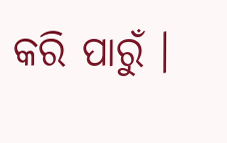କରି ପାରୁଁ ।